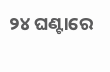୨୪ ଘଣ୍ଟାରେ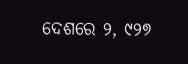ଦେଶରେ ୨, ୯୨୭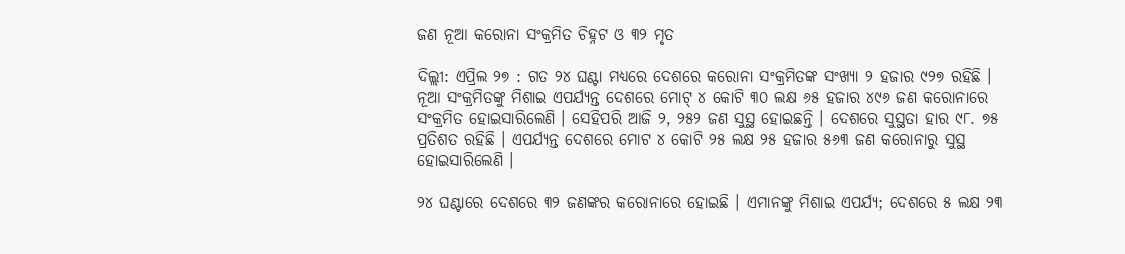ଜଣ ନୂଆ କରୋନା ସଂକ୍ରମିତ ଚିହ୍ନଟ ଓ ୩୨ ମୃତ

ଦିଲ୍ଲୀ: ଏପ୍ରିଲ ୨୭ : ଗତ ୨୪ ଘଣ୍ଟା ମଧ୍ୟରେ ଦେଶରେ କରୋନା ସଂକ୍ରମିତଙ୍କ ସଂଖ୍ୟା ୨ ହଜାର ୯୨୭ ରହିଛି । ନୂଆ ସଂକ୍ରମିତଙ୍କୁ ମିଶାଇ ଏପର୍ଯ୍ୟନ୍ତ ଦେଶରେ ମୋଟ୍‌ ୪ କୋଟି ୩୦ ଲକ୍ଷ ୬୫ ହଜାର ୪୯୬ ଜଣ କରୋନାରେ ସଂକ୍ରମିତ ହୋଇସାରିଲେଣି । ସେହିପରି ଆଜି ୨, ୨୫୨ ଜଣ ସୁସ୍ଥ ହୋଇଛନ୍ତି । ଦେଶରେ ସୁସ୍ଥତା ହାର ୯୮. ୭୫ ପ୍ରତିଶତ ରହିଛି । ଏପର୍ଯ୍ୟନ୍ତ ଦେଶରେ ମୋଟ ୪ କୋଟି ୨୫ ଲକ୍ଷ ୨୫ ହଜାର ୫୬୩ ଜଣ କରୋନାରୁ ସୁସ୍ଥ ହୋଇସାରିଲେଣି ।

୨୪ ଘଣ୍ଟାରେ ଦେଶରେ ୩୨ ଜଣଙ୍କର କରୋନାରେ ହୋଇଛି । ଏମାନଙ୍କୁ ମିଶାଇ ଏପର୍ଯ୍ୟ; ଦେଶରେ ୫ ଲକ୍ଷ ୨୩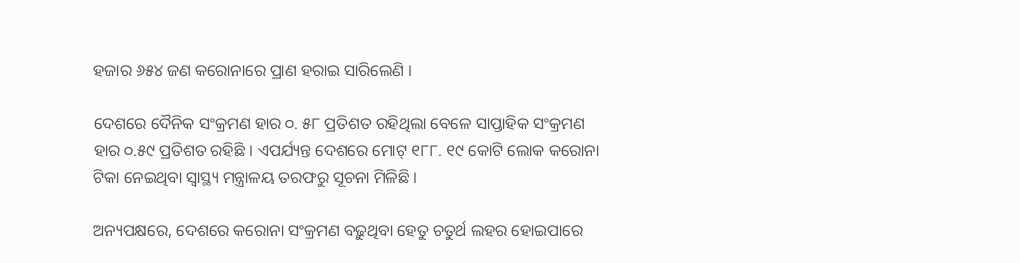ହଜାର ୬୫୪ ଜଣ କରୋନାରେ ପ୍ରାଣ ହରାଇ ସାରିଲେଣି ।

ଦେଶରେ ଦୈନିକ ସଂକ୍ରମଣ ହାର ୦. ୫୮ ପ୍ରତିଶତ ରହିଥିଲା ବେଳେ ସାପ୍ତାହିକ ସଂକ୍ରମଣ ହାର ୦.୫୯ ପ୍ରତିଶତ ରହିଛି । ଏପର୍ଯ୍ୟନ୍ତ ଦେଶରେ ମୋଟ୍‌ ୧୮୮. ୧୯ କୋଟି ଲୋକ କରୋନା ଟିକା ନେଇଥିବା ସ୍ୱାସ୍ଥ୍ୟ ମନ୍ତ୍ରାଳୟ ତରଫରୁ ସୂଚନା ମିଳିଛି ।

ଅନ୍ୟପକ୍ଷରେ, ଦେଶରେ କରୋନା ସଂକ୍ରମଣ ବଢ଼ୁଥିବା ହେତୁ ଚତୁର୍ଥ ଲହର ହୋଇପାରେ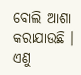ବୋଲି ଆଶା କରାଯାଉଛି । ଏଣୁ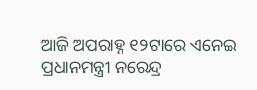ଆଜି ଅପରାହ୍ନ ୧୨ଟାରେ ଏନେଇ ପ୍ରଧାନମନ୍ତ୍ରୀ ନରେନ୍ଦ୍ର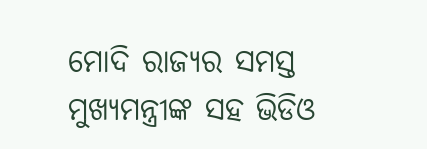ମୋଦି ରାଜ୍ୟର ସମସ୍ତ ମୁଖ୍ୟମନ୍ତ୍ରୀଙ୍କ ସହ ଭିଡିଓ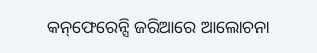କନ୍‌ଫେରେନ୍ସି ଜରିଆରେ ଆଲୋଚନା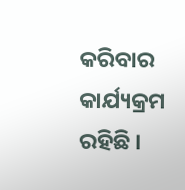କରିବାର କାର୍ଯ୍ୟକ୍ରମ ରହିଛି ।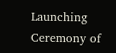Launching Ceremony of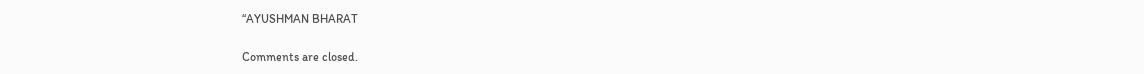“AYUSHMAN BHARAT

Comments are closed.